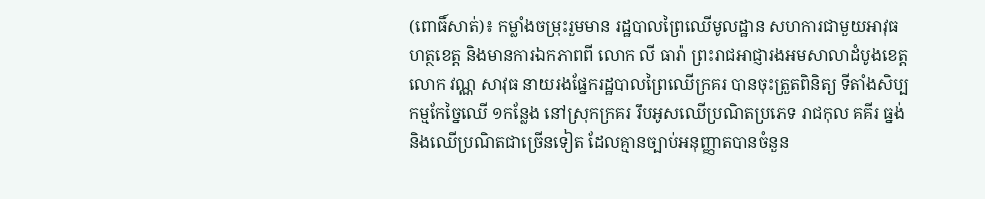(ពោធិ៍សាត់)៖ កម្លាំងចម្រុះរួមមាន រដ្ឋបាលព្រៃឈើមូលដ្ឋាន សហការជាមួយអាវុធហត្ថខេត្ត និងមានការឯកភាពពី លោក លី ធារ៉ា ព្រះរាជអាជ្ញារងអមសាលាដំបូងខេត្ត លោក វណ្ណ សាវុធ នាយរងផ្នែករដ្ឋបាលព្រៃឈើក្រគរ បានចុះត្រួតពិនិត្យ ទីតាំងសិប្បកម្មកែច្នៃឈើ ១កន្លែង នៅស្រុកក្រគរ រឹបអូសឈើប្រណិតប្រភេទ រាជកុល គគីរ ធ្នង់ និងឈើប្រណិតជាច្រើនទៀត ដែលគ្មានច្បាប់អនុញ្ញាតបានចំនួន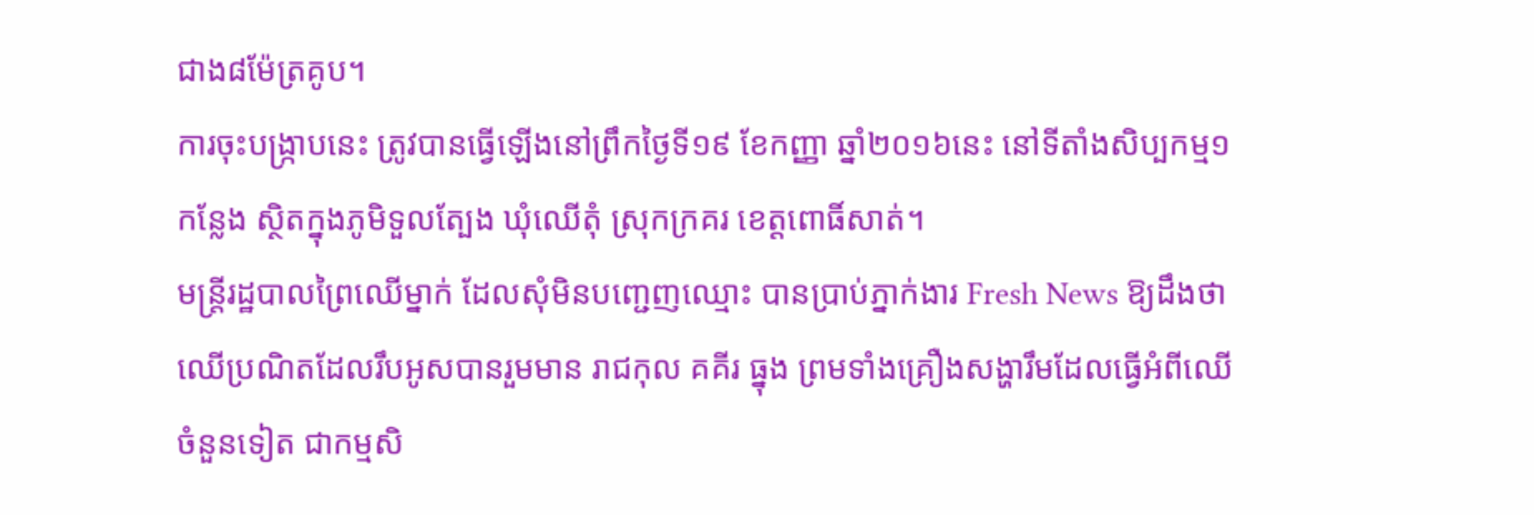ជាង៨ម៉ែត្រគូប។
ការចុះបង្រ្កាបនេះ ត្រូវបានធ្វើឡើងនៅព្រឹកថ្ងៃទី១៩ ខែកញ្ញា ឆ្នាំ២០១៦នេះ នៅទីតាំងសិប្បកម្ម១កន្លែង ស្ថិតក្នុងភូមិទួលត្បែង ឃុំឈើតុំ ស្រុកក្រគរ ខេត្តពោធិ៍សាត់។
មន្រ្តីរដ្ឋបាលព្រៃឈើម្នាក់ ដែលសុំមិនបញ្ជេញឈ្មោះ បានប្រាប់ភ្នាក់ងារ Fresh News ឱ្យដឹងថា ឈើប្រណិតដែលរឹបអូសបានរួមមាន រាជកុល គគីរ ធ្នុង ព្រមទាំងគ្រឿងសង្ហារឹមដែលធ្វើអំពីឈើចំនួនទៀត ជាកម្មសិ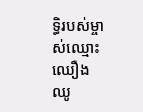ទ្ធិរបស់ម្ចាស់ឈ្មោះ ឈឿង ឈូ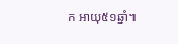ក អាយុ៥១ឆ្នាំ៕